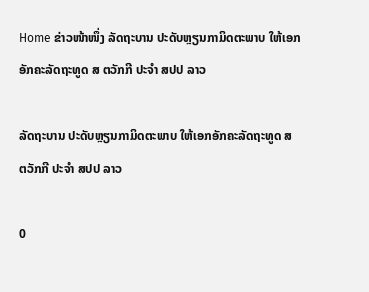Home ຂ່າວໜ້າໜຶ່ງ ລັດຖະບານ ປະດັບຫຼຽນກາມິດຕະພາບ ໃຫ້ເອກອັກຄະລັດຖະທູດ ສ ຕວັກກີ ປະຈໍາ ສປປ ລາວ

ລັດຖະບານ ປະດັບຫຼຽນກາມິດຕະພາບ ໃຫ້ເອກອັກຄະລັດຖະທູດ ສ ຕວັກກີ ປະຈໍາ ສປປ ລາວ

0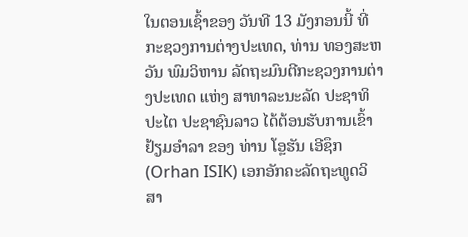ໃນຕອນເຊົ້າຂອງ ວັນທີ 13 ມັງກອນນີ້ ທີ່ກະຊວງການຕ່າງປະເທດ, ທ່ານ ທອງສະຫວັນ ພົມວິຫານ ລັດຖະມົນຕີກະຊວງການຕ່າງປະເທດ ແຫ່ງ ສາທາລະນະລັດ ປະຊາທິປະໄຕ ປະຊາຊົນລາວ ໄດ້ຕ້ອນຮັບການເຂົ້າຢ້ຽມອຳລາ ຂອງ ທ່ານ ໂອຼຮັນ ເອີຊຶກ (Orhan ISIK) ເອກອັກຄະລັດຖະທູດວິສາ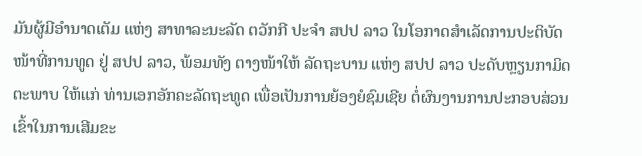ມັນຜູ້ມີອຳນາດເຕັມ ແຫ່ງ ສາທາລະນະລັດ ຕວັກກີ ປະຈຳ ສປປ ລາວ ໃນໂອກາດສຳເລັດການປະຕິບັດໜ້າທີ່ການທູດ ຢູ່ ສປປ ລາວ, ພ້ອມທັງ ຕາງໜ້າໃຫ້ ລັດຖະບານ ແຫ່ງ ສປປ ລາວ ປະດັບຫຼຽນກາມິດຕະພາບ ໃຫ້ແກ່ ທ່ານເອກອັກຄະລັດຖະທູດ ເພື່ອເປັນການຍ້ອງຍໍຊົມເຊີຍ ຕໍ່ຜົນງານການປະກອບສ່ວນເຂົ້າໃນການເສີມຂະ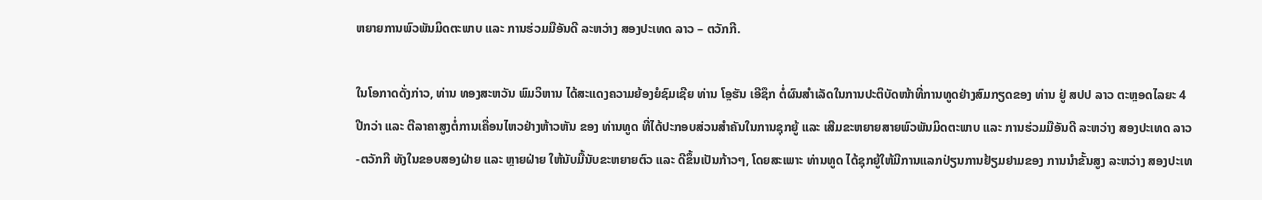ຫຍາຍການພົວພັນມິດຕະພາບ ແລະ ການຮ່ວມມືອັນດີ ລະຫວ່າງ ສອງປະເທດ ລາວ – ຕວັກກີ.

ໃນໂອກາດດັ່ງກ່າວ, ທ່ານ ທອງສະຫວັນ ພົມວິຫານ ໄດ້ສະແດງຄວາມຍ້ອງຍໍຊົມເຊີຍ ທ່ານ ໂອຼຮັນ ເອີຊຶກ ຕໍ່ຜົນສໍາເລັດໃນການປະຕິບັດໜ້າທີ່ການທູດຢ່າງສົມກຽດຂອງ ທ່ານ ຢູ່ ສປປ ລາວ ຕະຫຼອດໄລຍະ 4 ປີກວ່າ ແລະ ຕີລາຄາສູງຕໍ່ການເຄື່ອນໄຫວຢ່າງຫ້າວຫັນ ຂອງ ທ່ານທູດ ທີ່ໄດ້ປະກອບສ່ວນສຳຄັນໃນການຊຸກຍູ້ ແລະ ເສີມຂະຫຍາຍສາຍພົວພັນມິດຕະພາບ ແລະ ການຮ່ວມມືອັນດີ ລະຫວ່າງ ສອງປະເທດ ລາວ-ຕວັກກີ ທັງໃນຂອບສອງຝ່າຍ ແລະ ຫຼາຍຝ່າຍ ໃຫ້ນັບມື້ນັບຂະຫຍາຍຕົວ ແລະ ດີຂຶ້ນເປັນກ້າວໆ, ໂດຍສະເພາະ ທ່ານທູດ ໄດ້ຊຸກຍູ້ໃຫ້ມີການແລກປ່ຽນການຢ້ຽມຢາມຂອງ ການນຳຂັ້ນສູງ ລະຫວ່າງ ສອງປະເທ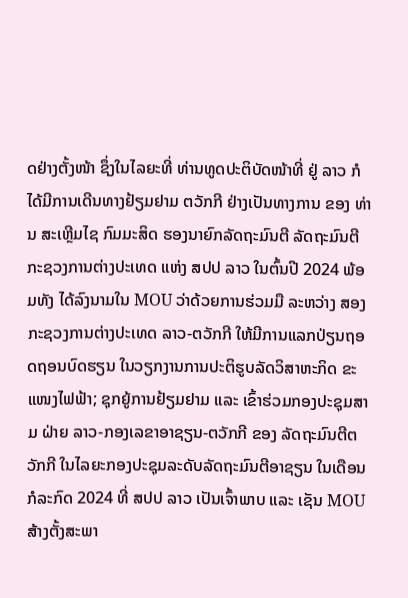ດຢ່າງຕັ້ງໜ້າ ຊຶ່ງໃນໄລຍະທີ່ ທ່ານທູດປະຕິບັດໜ້າທີ່ ຢູ່ ລາວ ກໍໄດ້ມີການເດີນທາງຢ້ຽມຢາມ ຕວັກກີ ຢ່າງເປັນທາງການ ຂອງ ທ່ານ ສະເຫຼີມໄຊ ກົມມະສິດ ຮອງນາຍົກລັດຖະມົນຕີ ລັດຖະມົນຕີກະຊວງການຕ່າງປະເທດ ແຫ່ງ ສປປ ລາວ ໃນຕົ້ນປີ 2024 ພ້ອມທັງ ໄດ້ລົງນາມໃນ MOU ວ່າດ້ວຍການຮ່ວມມື ລະຫວ່າງ ສອງກະຊວງການຕ່າງປະເທດ ລາວ-ຕວັກກີ ໃຫ້ມີການແລກປ່ຽນຖອດຖອນບົດຮຽນ ໃນວຽກງານການປະຕິຮູບລັດວິສາຫະກິດ ຂະແໜງໄຟຟ້າ; ຊຸກຍູ້ການຢ້ຽມຢາມ ແລະ ເຂົ້າຮ່ວມກອງປະຊຸມສາມ ຝ່າຍ ລາວ-ກອງເລຂາອາຊຽນ-ຕວັກກີ ຂອງ ລັດຖະມົນຕີຕວັກກີ ໃນໄລຍະກອງປະຊຸມລະດັບລັດຖະມົນຕີອາຊຽນ ໃນເດືອນກໍລະກົດ 2024 ທີ່ ສປປ ລາວ ເປັນເຈົ້າພາບ ແລະ ເຊັນ MOU ສ້າງຕັ້ງສະພາ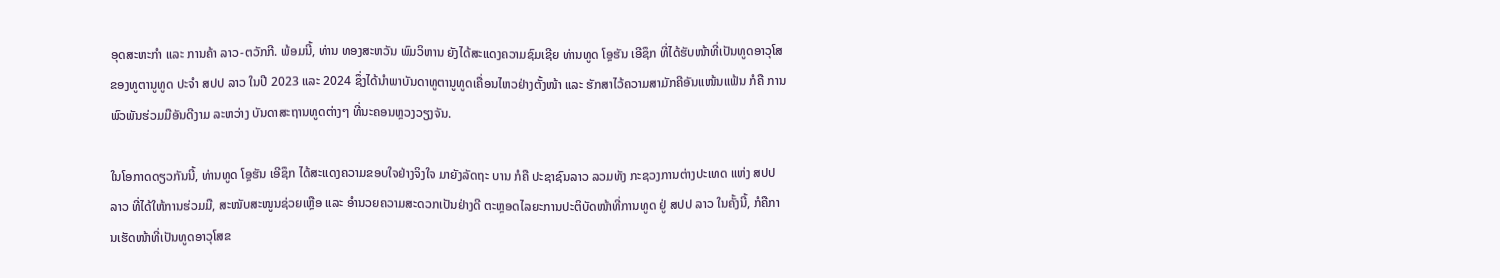ອຸດສະຫະກໍາ ແລະ ການຄ້າ ລາວ-ຕວັກກີ. ພ້ອມນີ້, ທ່ານ ທອງສະຫວັນ ພົມວິຫານ ຍັງໄດ້ສະແດງຄວາມຊົມເຊີຍ ທ່ານທູດ ໂອຼຮັນ ເອີຊຶກ ທີ່ໄດ້ຮັບໜ້າທີ່ເປັນທູດອາວຸໂສຂອງທູຕານູທູດ ປະຈຳ ສປປ ລາວ ໃນປີ 2023 ແລະ 2024 ຊຶ່ງໄດ້ນໍາພາບັນດາທູຕານູທູດເຄື່ອນໄຫວຢ່າງຕັ້ງໜ້າ ແລະ ຮັກສາໄວ້ຄວາມສາມັກຄີອັນແໜ້ນແຟ້ນ ກໍຄື ການພົວພັນຮ່ວມມືອັນດີງາມ ລະຫວ່າງ ບັນດາສະຖານທູດຕ່າງໆ ທີ່ນະຄອນຫຼວງວຽງຈັນ.

ໃນໂອກາດດຽວກັນນີ້, ທ່ານທູດ ໂອຼຮັນ ເອີຊຶກ ໄດ້ສະແດງຄວາມຂອບໃຈຢ່າງຈິງໃຈ ມາຍັງລັດຖະ ບານ ກໍຄື ປະຊາຊົນລາວ ລວມທັງ ກະຊວງການຕ່າງປະເທດ ແຫ່ງ ສປປ ລາວ ທີ່ໄດ້ໃຫ້ການຮ່ວມມື, ສະໜັບສະໜູນຊ່ວຍເຫຼືອ ແລະ ອຳນວຍຄວາມສະດວກເປັນຢ່າງດີ ຕະຫຼອດໄລຍະການປະຕິບັດໜ້າທີ່ການທູດ ຢູ່ ສປປ ລາວ ໃນຄັ້ງນີ້, ກໍຄືການເຮັດໜ້າທີ່ເປັນທູດອາວຸໂສຂ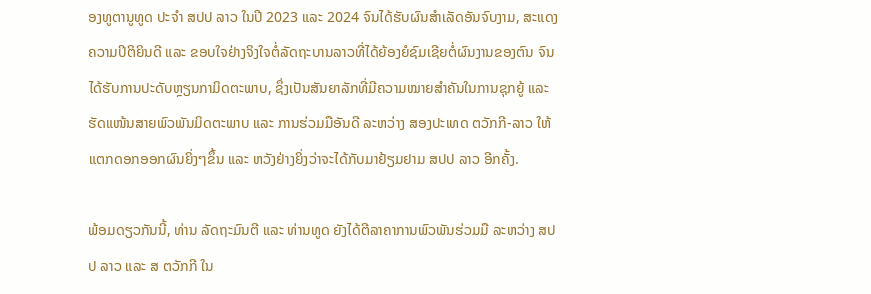ອງທູຕານູທູດ ປະຈຳ ສປປ ລາວ ໃນປີ 2023 ແລະ 2024 ຈົນໄດ້ຮັບຜົນສຳເລັດອັນຈົບງາມ, ສະແດງຄວາມປິຕິຍິນດີ ແລະ ຂອບໃຈຢ່າງຈິງໃຈຕໍ່ລັດຖະບານລາວທີ່ໄດ້ຍ້ອງຍໍຊົມເຊີຍຕໍ່ຜົນງານຂອງຕົນ ຈົນໄດ້ຮັບການປະດັບຫຼຽນກາມິດຕະພາບ, ຊຶ່ງເປັນສັນຍາລັກທີ່ມີຄວາມໝາຍສຳຄັນໃນການຊຸກຍູ້ ແລະ ຮັດແໜ້ນສາຍພົວພັນມິດຕະພາບ ແລະ ການຮ່ວມມືອັນດີ ລະຫວ່າງ ສອງປະເທດ ຕວັກກີ-ລາວ ໃຫ້ແຕກດອກອອກຜົນຍິ່ງໆຂຶ້ນ ແລະ ຫວັງຢ່າງຍິ່ງວ່າຈະໄດ້ກັບມາຢ້ຽມຢາມ ສປປ ລາວ ອີກຄັ້ງ.

ພ້ອມດຽວກັນນີ້, ທ່ານ ລັດຖະມົນຕີ ແລະ ທ່ານທູດ ຍັງໄດ້ຕີລາຄາການພົວພັນຮ່ວມມື ລະຫວ່າງ ສປປ ລາວ ແລະ ສ ຕວັກກີ ໃນ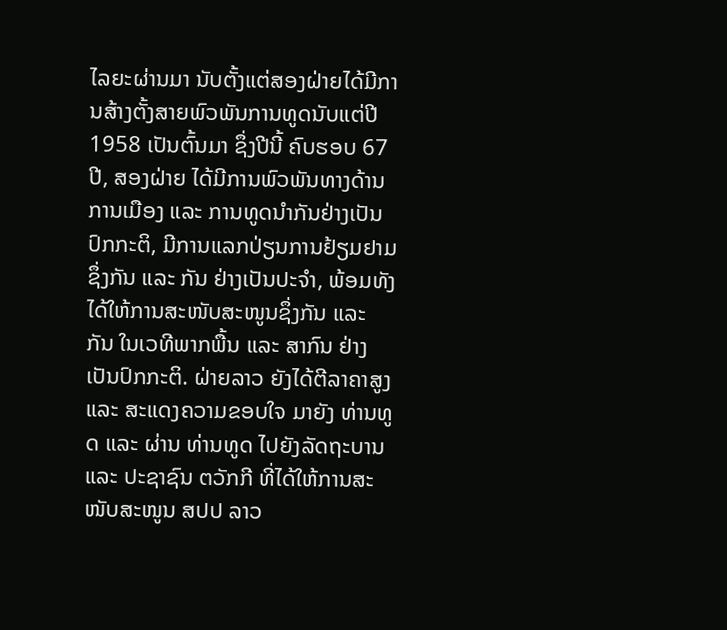ໄລຍະຜ່ານມາ ນັບຕັ້ງແຕ່ສອງຝ່າຍໄດ້ມີການສ້າງຕັ້ງສາຍພົວພັນການທູດນັບແຕ່ປີ 1958 ເປັນຕົ້ນມາ ຊຶ່ງປີນີ້ ຄົບຮອບ 67 ປີ, ສອງຝ່າຍ ໄດ້ມີການພົວພັນທາງດ້ານການເມືອງ ແລະ ການທູດນຳກັນຢ່າງເປັນປົກກະຕິ, ມີການແລກປ່ຽນການຢ້ຽມຢາມຊຶ່ງກັນ ແລະ ກັນ ຢ່າງເປັນປະຈຳ, ພ້ອມທັງໄດ້ໃຫ້ການສະໜັບສະໜູນຊຶ່ງກັນ ແລະ ກັນ ໃນເວທີພາກພື້ນ ແລະ ສາກົນ ຢ່າງເປັນປົກກະຕິ. ຝ່າຍລາວ ຍັງໄດ້ຕີລາຄາສູງ ແລະ ສະແດງຄວາມຂອບໃຈ ມາຍັງ ທ່ານທູດ ແລະ ຜ່ານ ທ່ານທູດ ໄປຍັງລັດຖະບານ ແລະ ປະຊາຊົນ ຕວັກກີ ທີ່ໄດ້ໃຫ້ການສະໜັບສະໜູນ ສປປ ລາວ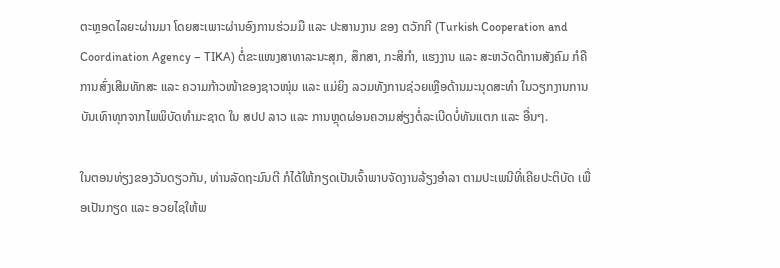ຕະຫຼອດໄລຍະຜ່ານມາ ໂດຍສະເພາະຜ່ານອົງການຮ່ວມມື ແລະ ປະສານງານ ຂອງ ຕວັກກີ (Turkish Cooperation and Coordination Agency – TIKA) ຕໍ່ຂະແໜງສາທາລະນະສຸກ, ສຶກສາ, ກະສິກໍາ, ແຮງງານ ແລະ ສະຫວັດດີການສັງຄົມ ກໍຄື ການສົ່ງເສີມທັກສະ ແລະ ຄວາມກ້າວໜ້າຂອງຊາວໜຸ່ມ ແລະ ແມ່ຍິງ ລວມທັງການຊ່ວຍເຫຼືອດ້ານມະນຸດສະທຳ ໃນວຽກງານການບັນເທົາທຸກຈາກໄພພິບັດທຳມະຊາດ ໃນ ສປປ ລາວ ແລະ ການຫຼຸດຜ່ອນຄວາມສ່ຽງຕໍ່ລະເບີດບໍ່ທັນແຕກ ແລະ ອື່ນໆ.

ໃນຕອນທ່ຽງຂອງວັນດຽວກັນ, ທ່ານລັດຖະມົນຕີ ກໍໄດ້ໃຫ້ກຽດເປັນເຈົ້າພາບຈັດງານລ້ຽງອຳລາ ຕາມປະເພນີທີ່ເຄີຍປະຕິບັດ ເພື່ອເປັນກຽດ ແລະ ອວຍໄຊໃຫ້ພ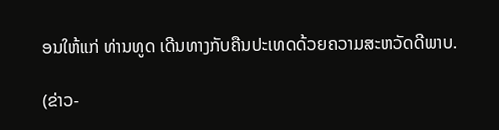ອນໃຫ້ແກ່ ທ່ານທູດ ເດີນທາງກັບຄືນປະເທດດ້ວຍຄວາມສະຫວັດດີພາບ.

(ຂ່າວ-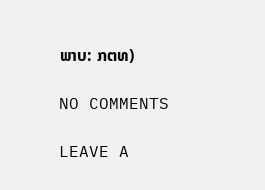ພາບ: ກຕທ)

NO COMMENTS

LEAVE A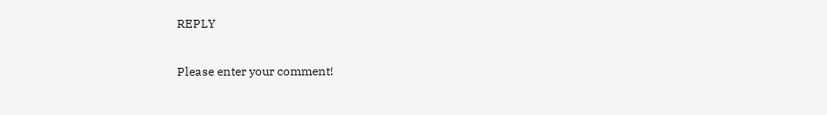REPLY

Please enter your comment!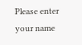Please enter your name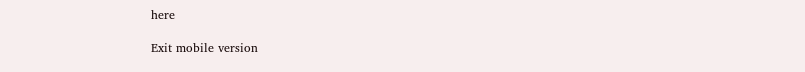here

Exit mobile version